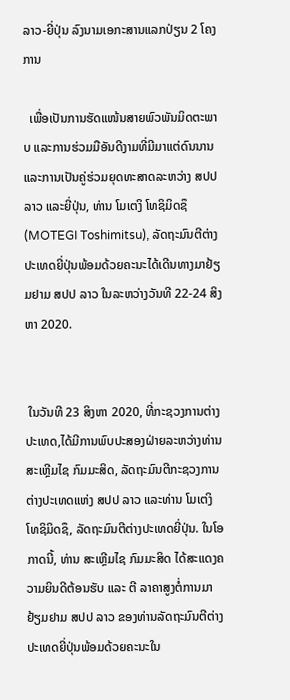ລາວ-ຍີ່ປຸ່ນ ລົງນາມເອກະສານແລກປ່ຽນ 2 ໂຄງການ

  ເພື່ອເປັນການຮັດແໜ້ນສາຍພົວພັນມິດຕະພາບ ແລະການຮ່ວມມືອັນດີງາມທີ່ມີມາແຕ່ດົນນານ ແລະການເປັນຄູ່ຮ່ວມຍຸດທະສາດລະຫວ່າງ ສປປ ລາວ ແລະຍີ່ປຸ່ນ, ທ່ານ ໂມເຕງິ ໂທຊິມິດຊຶ (MOTEGI Toshimitsu), ລັດຖະມົນຕີຕ່າງປະເທດຍີ່ປຸ່ນພ້ອມດ້ວຍຄະນະໄດ້ເດີນທາງມາຢ້ຽມຢາມ ສປປ ລາວ ໃນລະຫວ່າງວັນທີ 22-24 ສິງຫາ 2020.


 ໃນວັນທີ 23 ສິງຫາ 2020, ທີ່ກະຊວງການຕ່າງປະເທດ,ໄດ້ມີການພົບປະສອງຝ່າຍລະຫວ່າງທ່ານ ສະເຫຼີມໄຊ ກົມມະສິດ, ລັດຖະມົນຕີກະຊວງການຕ່າງປະເທດແຫ່ງ ສປປ ລາວ ແລະທ່ານ ໂມເຕງິ ໂທຊິມິດຊຶ, ລັດຖະມົນຕີຕ່າງປະເທດຍີ່ປຸ່ນ. ໃນໂອກາດນີ້, ທ່ານ ສະເຫຼີມໄຊ ກົມມະສິດ ໄດ້ສະແດງຄວາມຍິນດີຕ້ອນຮັບ ແລະ ຕີ ລາຄາສູງຕໍ່ການມາຢ້ຽມຢາມ ສປປ ລາວ ຂອງທ່ານລັດຖະມົນຕີຕ່າງປະເທດຍີ່ປຸ່ນພ້ອມດ້ວຍຄະນະໃນ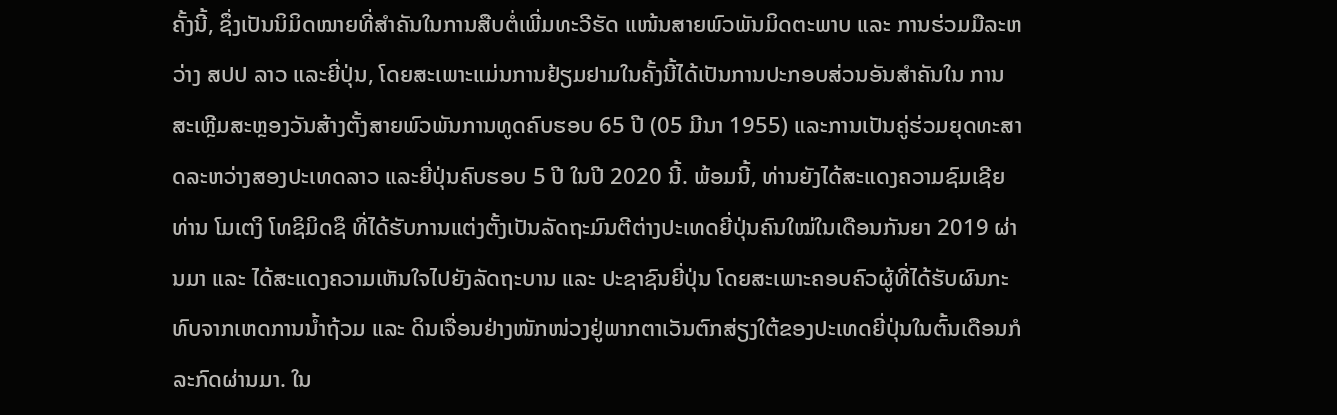ຄັ້ງນີ້, ຊຶ່ງເປັນນິມິດໝາຍທີ່ສຳຄັນໃນການສືບຕໍ່ເພີ່ມທະວີຮັດ ແໜ້ນສາຍພົວພັນມິດຕະພາບ ແລະ ການຮ່ວມມືລະຫວ່າງ ສປປ ລາວ ແລະຍີ່ປຸ່ນ, ໂດຍສະເພາະແມ່ນການຢ້ຽມຢາມໃນຄັ້ງນີ້ໄດ້ເປັນການປະກອບສ່ວນອັນສໍາຄັນໃນ ການສະເຫຼີມສະຫຼອງວັນສ້າງຕັ້ງສາຍພົວພັນການທູດຄົບຮອບ 65 ປີ (05 ມີນາ 1955) ແລະການເປັນຄູ່ຮ່ວມຍຸດທະສາດລະຫວ່າງສອງປະເທດລາວ ແລະຍີ່ປຸ່ນຄົບຮອບ 5 ປີ ໃນປີ 2020 ນີ້. ພ້ອມນີ້, ທ່ານຍັງໄດ້ສະແດງຄວາມຊົມເຊີຍທ່ານ ໂມເຕງິ ໂທຊິມິດຊຶ ທີ່ໄດ້ຮັບການແຕ່ງຕັ້ງເປັນລັດຖະມົນຕີຕ່າງປະເທດຍີ່ປຸ່ນຄົນໃໝ່ໃນເດືອນກັນຍາ 2019 ຜ່ານມາ ແລະ ໄດ້ສະແດງຄວາມເຫັນໃຈໄປຍັງລັດຖະບານ ແລະ ປະຊາຊົນຍີ່ປຸ່ນ ໂດຍສະເພາະຄອບຄົວຜູ້ທີ່ໄດ້ຮັບຜົນກະທົບຈາກເຫດການນໍ້າຖ້ວມ ແລະ ດິນເຈື່ອນຢ່າງໜັກໜ່ວງຢູ່ພາກຕາເວັນຕົກສ່ຽງໃຕ້ຂອງປະເທດຍີ່ປຸ່ນໃນຕົ້ນເດືອນກໍລະກົດຜ່ານມາ. ໃນ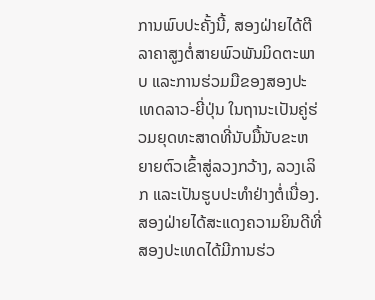ການພົບປະຄັ້ງນີ້, ສອງຝ່າຍໄດ້ຕີລາຄາສູງຕໍ່ສາຍພົວພັນມິດຕະພາບ ແລະການຮ່ວມມືຂອງສອງປະເທດລາວ-ຍີ່ປຸ່ນ ໃນຖານະເປັນຄູ່ຮ່ວມຍຸດທະສາດທີ່ນັບມື້ນັບຂະຫຍາຍຕົວເຂົ້າສູ່ລວງກວ້າງ, ລວງເລິກ ແລະເປັນຮູບປະທຳຢ່າງຕໍ່ເນື່ອງ. ສອງຝ່າຍໄດ້ສະແດງຄວາມຍິນດີທີ່ສອງປະເທດໄດ້ມີການຮ່ວ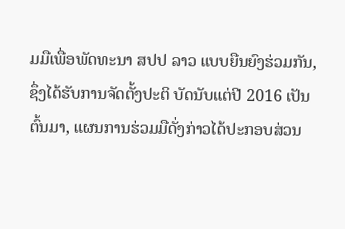ມມືເພື່ອພັດທະນາ ສປປ ລາວ ແບບຍືນຍົງຮ່ວມກັນ, ຊຶ່ງໄດ້ຮັບການຈັດຕັ້ງປະຕິ ບັດນັບແຕ່ປີ 2016 ເປັນຕົ້ນມາ, ແຜນການຮ່ວມມືດັ່ງກ່າວໄດ້ປະກອບສ່ວນ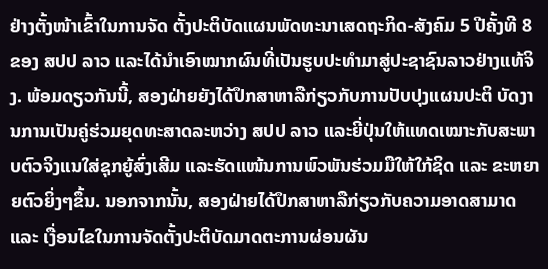ຢ່າງຕັ້ງໜ້າເຂົ້າໃນການຈັດ ຕັ້ງປະຕິບັດແຜນພັດທະນາເສດຖະກິດ-ສັງຄົມ 5 ປີຄັ້ງທີ 8 ຂອງ ສປປ ລາວ ແລະໄດ້ນໍາເອົາໝາກຜົນທີ່ເປັນຮູບປະທຳມາສູ່ປະຊາຊົນລາວຢ່າງແທ້ຈິງ. ພ້ອມດຽວກັນນີ້, ສອງຝ່າຍຍັງໄດ້ປຶກສາຫາລືກ່ຽວກັບການປັບປຸງແຜນປະຕິ ບັດງານການເປັນຄູ່ຮ່ວມຍຸດທະສາດລະຫວ່າງ ສປປ ລາວ ແລະຍີ່ປຸ່ນໃຫ້ແທດເໝາະກັບສະພາບຕົວຈິງແນໃສ່ຊຸກຍູ້ສົ່ງເສີມ ແລະຮັດແໜ້ນການພົວພັນຮ່ວມມືໃຫ້ໃກ້ຊິດ ແລະ ຂະຫຍາຍຕົວຍິ່ງໆຂຶ້ນ. ນອກຈາກນັ້ນ, ສອງຝ່າຍໄດ້ປຶກສາຫາລືກ່ຽວກັບຄວາມອາດສາມາດ ແລະ ເງື່ອນໄຂໃນການຈັດຕັ້ງປະຕິບັດມາດຕະການຜ່ອນຜັນ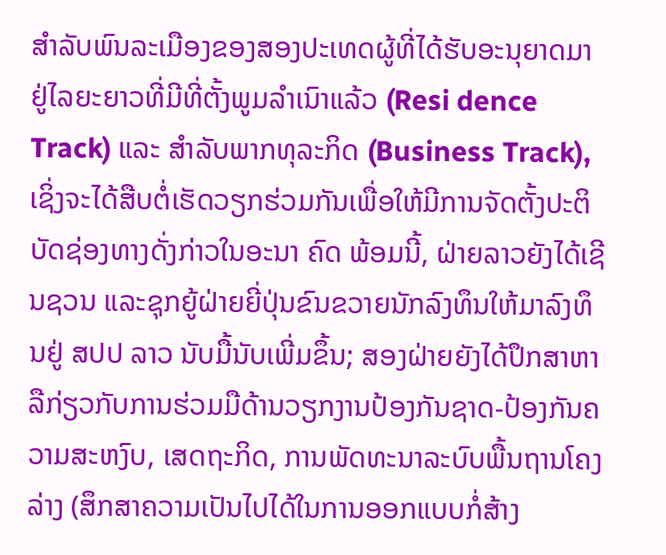ສຳລັບພົນລະເມືອງຂອງສອງປະເທດຜູ້ທີ່ໄດ້ຮັບອະນຸຍາດມາຢູ່ໄລຍະຍາວທີ່ມີທີ່ຕັ້ງພູມລຳເນົາແລ້ວ (Resi dence Track) ແລະ ສໍາລັບພາກທຸລະກິດ (Business Track), ເຊິ່ງຈະໄດ້ສືບຕໍ່ເຮັດວຽກຮ່ວມກັນເພື່ອໃຫ້ມີການຈັດຕັ້ງປະຕິບັດຊ່ອງທາງດັ່ງກ່າວໃນອະນາ ຄົດ ພ້ອມນີ້, ຝ່າຍລາວຍັງໄດ້ເຊີນຊວນ ແລະຊຸກຍູ້ຝ່າຍຍີ່ປຸ່ນຂົນຂວາຍນັກລົງທຶນໃຫ້ມາລົງທຶນຢູ່ ສປປ ລາວ ນັບມື້ນັບເພີ່ມຂຶ້ນ; ສອງຝ່າຍຍັງໄດ້ປຶກສາຫາລືກ່ຽວກັບການຮ່ວມມືດ້ານວຽກງານປ້ອງກັນຊາດ-ປ້ອງກັນຄວາມສະຫງົບ, ເສດຖະກິດ, ການພັດທະນາລະບົບພື້ນຖານໂຄງລ່າງ (ສຶກສາຄວາມເປັນໄປໄດ້ໃນການອອກແບບກໍ່ສ້າງ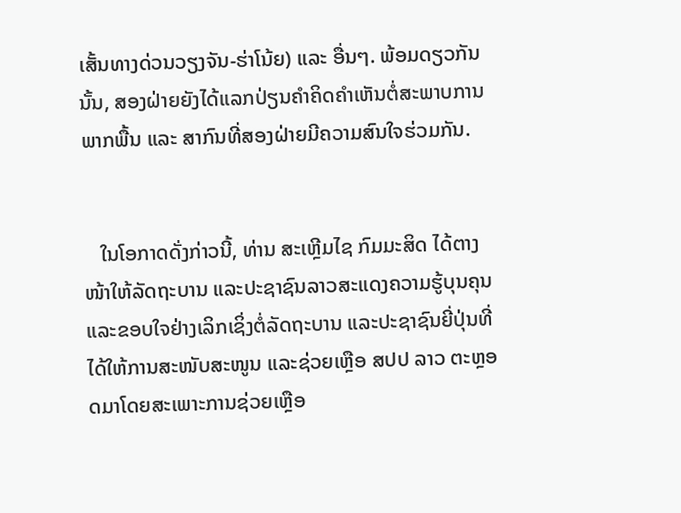ເສັ້ນທາງດ່ວນວຽງຈັນ-ຮ່າໂນ້ຍ) ແລະ ອື່ນໆ. ພ້ອມດຽວກັນນັ້ນ, ສອງຝ່າຍຍັງໄດ້ແລກປ່ຽນຄໍາຄິດຄໍາເຫັນຕໍ່ສະພາບການພາກພື້ນ ແລະ ສາກົນທີ່ສອງຝ່າຍມີຄວາມສົນໃຈຮ່ວມກັນ.


   ໃນໂອກາດດັ່ງກ່າວນີ້, ທ່ານ ສະເຫຼີມໄຊ ກົມມະສິດ ໄດ້ຕາງໜ້າໃຫ້ລັດຖະບານ ແລະປະຊາຊົນລາວສະແດງຄວາມຮູ້ບຸນຄຸນ ແລະຂອບໃຈຢ່າງເລິກເຊິ່ງຕໍ່ລັດຖະບານ ແລະປະຊາຊົນຍີ່ປຸ່ນທີ່ໄດ້ໃຫ້ການສະໜັບສະໜູນ ແລະຊ່ວຍເຫຼືອ ສປປ ລາວ ຕະຫຼອດມາໂດຍສະເພາະການຊ່ວຍເຫຼືອ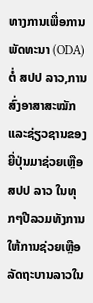ທາງການເພື່ອການພັດທະນາ (ODA) ຕໍ່ ສປປ ລາວ,ການສົ່ງອາສາສະໝັກ ແລະຊ່ຽວຊານຂອງຍີ່ປຸ່ນມາຊ່ວຍເຫຼືອ ສປປ ລາວ ໃນທຸກໆປີລວມທັງການໃຫ້ການຊ່ວຍເຫຼືອລັດຖະບານລາວໃນ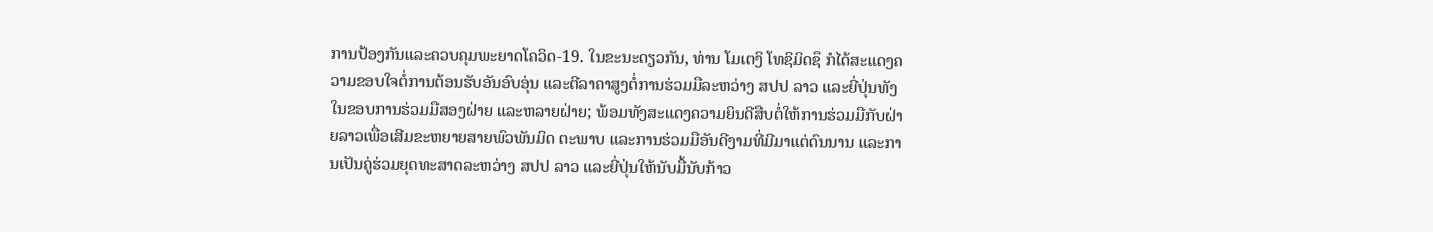ການປ້ອງກັນແລະຄວບຄຸມພະຍາດໂຄວິດ-19. ໃນຂະນະດຽວກັນ, ທ່ານ ໂມເຕງິ ໂທຊິມິດຊຶ ກໍໄດ້ສະແດງຄວາມຂອບໃຈຕໍ່ການຕ້ອນຮັບອັນອົບອຸ່ນ ແລະຕີລາຄາສູງຕໍ່ການຮ່ວມມືລະຫວ່າງ ສປປ ລາວ ແລະຍີ່ປຸ່ນທັງໃນຂອບການຮ່ວມມືສອງຝ່າຍ ແລະຫລາຍຝ່າຍ; ພ້ອມທັງສະແດງຄວາມຍິນດີສືບຕໍ່ໃຫ້ການຮ່ວມມືກັບຝ່າຍລາວເພື່ອເສີມຂະຫຍາຍສາຍພົວພັນມິດ ຕະພາບ ແລະການຮ່ວມມືອັນດີງາມທີ່ມີມາແຕ່ດົນນານ ແລະການເປັນຄູ່ຮ່ວມຍຸດທະສາດລະຫວ່າງ ສປປ ລາວ ແລະຍີ່ປຸ່ນໃຫ້ນັບມື້ນັບກ້າວ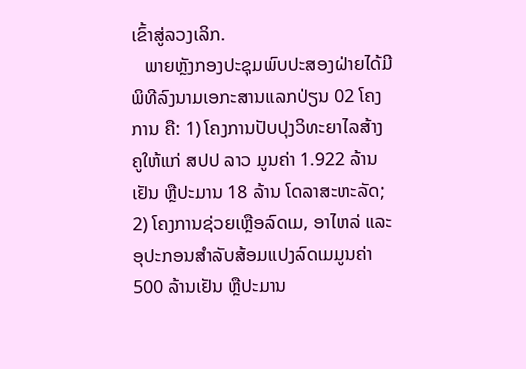ເຂົ້າສູ່ລວງເລິກ.
   ພາຍຫຼັງກອງປະຊຸມພົບປະສອງຝ່າຍໄດ້ມີພິທີລົງນາມເອກະສານແລກປ່ຽນ 02 ໂຄງການ ຄື: 1) ໂຄງການປັບປຸງວິທະຍາໄລສ້າງຄູໃຫ້ແກ່ ສປປ ລາວ ມູນຄ່າ 1.922 ລ້ານເຢັນ ຫຼືປະມານ 18 ລ້ານ ໂດລາສະຫະລັດ; 2) ໂຄງການຊ່ວຍເຫຼືອລົດເມ, ອາໄຫລ່ ແລະ ອຸປະກອນສຳລັບສ້ອມແປງລົດເມມູນຄ່າ 500 ລ້ານເຢັນ ຫຼືປະມານ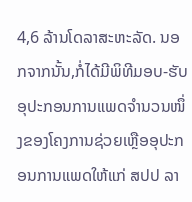4,6 ລ້ານໂດລາສະຫະລັດ. ນອກຈາກນັ້ນ,ກໍ່ໄດ້ມີພິທີມອບ-ຮັບອຸປະກອນການແພດຈຳນວນໜຶ່ງຂອງໂຄງການຊ່ວຍເຫຼືອອຸປະກອນການແພດໃຫ້ແກ່ ສປປ ລາ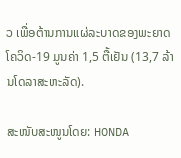ວ ເພື່ອຕ້ານການແຜ່ລະບາດຂອງພະຍາດໂຄວິດ-19 ມູນຄ່າ 1,5 ຕື້ເຢັນ (13,7 ລ້ານໂດລາສະຫະລັດ).

ສະໜັບສະໜູນໂດຍ: HONDA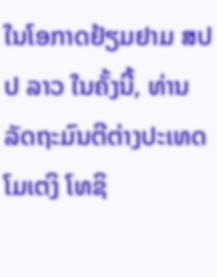ໃນໂອກາດຢ້ຽມຢາມ ສປປ ລາວ ໃນຄັ້ງນີ້, ທ່ານລັດຖະມົນຕີຕ່າງປະເທດ ໂມເຕງິ ໂທຊິ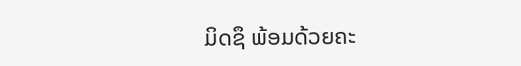ມິດຊຶ ພ້ອມດ້ວຍຄະ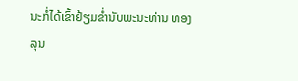ນະກໍ່ໄດ້ເຂົ້າຢ້ຽມຂໍ່ານັບພະນະທ່ານ ທອງລຸນ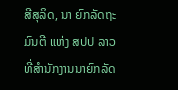ສີສຸລິດ, ນາ ຍົກລັດຖະມົນຕີ ແຫ່ງ ສປປ ລາວ ທີ່ສຳນັກງານນາຍົກລັດ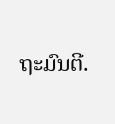ຖະມົນຕີ.